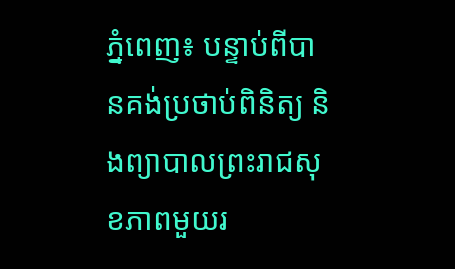ភ្នំពេញ៖ បន្ទាប់ពីបានគង់ប្រថាប់ពិនិត្យ និងព្យាបាលព្រះរាជសុខភាពមួយរ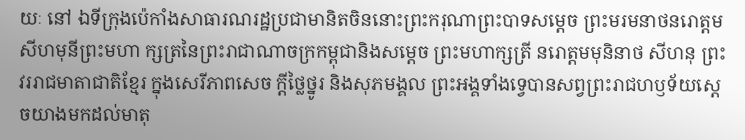យៈ នៅ ឯទីក្រុងប៉េកាំងសាធារណរដ្ឋប្រជាមានិតចិននោះព្រះករុណាព្រះបាទសម្ដេច ព្រះមរមនាថនរោត្ដមសីហមុនីព្រះមហា ក្សត្រនៃព្រះរាជាណាចក្រកម្ពុជានិងសម្ដេច ព្រះមហាក្សត្រី នរោត្ដមមុនិនាថ សីហនុ ព្រះវររាជមាតាជាតិខ្មែរ ក្នុងសេរីភាពសេច ក្ដីថ្លៃថ្នូរ និងសុភមង្គល ព្រះអង្គទាំងទ្វេបានសព្វព្រះរាជហឫទ័យស្ដេចយាងមកដល់មាតុ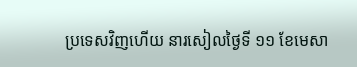ប្រទេសវិញហើយ នារសៀលថ្ងៃទី ១១ ខែមេសា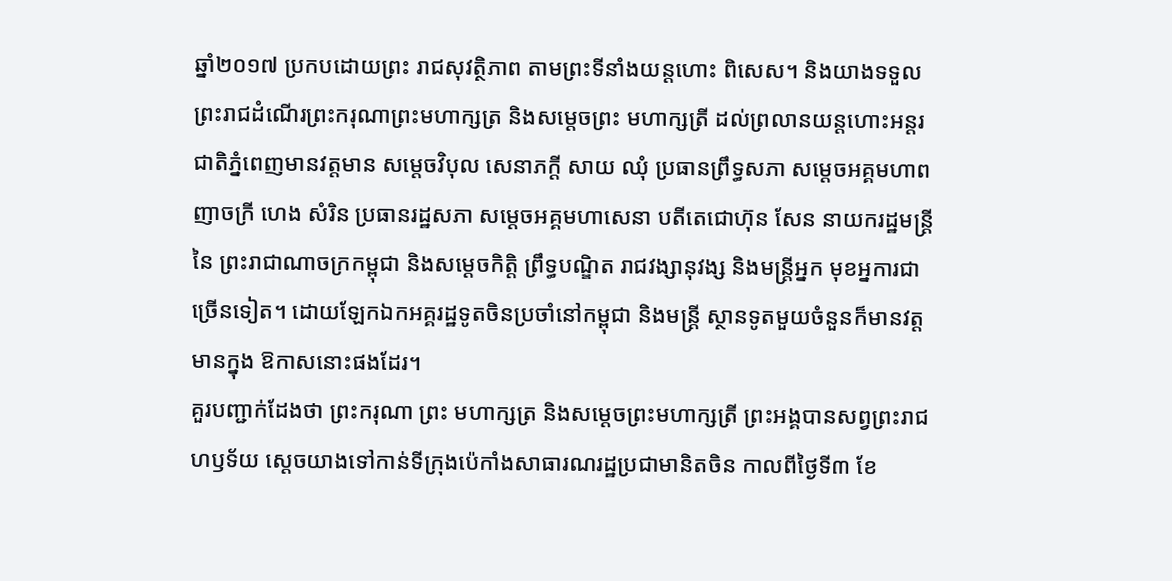ឆ្នាំ២០១៧ ប្រកបដោយព្រះ រាជសុវត្ថិភាព តាមព្រះទីនាំងយន្តហោះ ពិសេស។ និងយាងទទួលព្រះរាជដំណើរព្រះករុណាព្រះមហាក្សត្រ និងសម្ដេចព្រះ មហាក្សត្រី ដល់ព្រលានយន្តហោះអន្តរ ជាតិភ្នំពេញមានវត្តមាន សម្ដេចវិបុល សេនាភក្ដី សាយ ឈុំ ប្រធានព្រឹទ្ធសភា សម្ដេចអគ្គមហាពញាចក្រី ហេង សំរិន ប្រធានរដ្ឋសភា សម្ដេចអគ្គមហាសេនា បតីតេជោហ៊ុន សែន នាយករដ្ឋមន្ត្រីនៃ ព្រះរាជាណាចក្រកម្ពុជា និងសម្ដេចកិត្តិ ព្រឹទ្ធបណ្ឌិត រាជវង្សានុវង្ស និងមន្ត្រីអ្នក មុខអ្នការជាច្រើនទៀត។ ដោយឡែកឯកអគ្គរដ្ឋទូតចិនប្រចាំនៅកម្ពុជា និងមន្ត្រី ស្ថានទូតមួយចំនួនក៏មានវត្តមានក្នុង ឱកាសនោះផងដែរ។
គួរបញ្ជាក់ដែងថា ព្រះករុណា ព្រះ មហាក្សត្រ និងសម្ដេចព្រះមហាក្សត្រី ព្រះអង្គបានសព្វព្រះរាជហឫទ័យ ស្ដេចយាងទៅកាន់ទីក្រុងប៉េកាំងសាធារណរដ្ឋប្រជាមានិតចិន កាលពីថ្ងៃទី៣ ខែ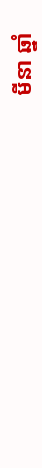មីនា ឆ្នាំ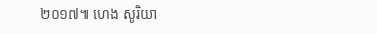២០១៧៕ ហេង សូរិយា